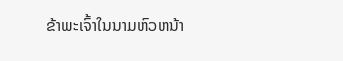ຂ້າພະເຈົ້າໃນນາມຫົວຫນ້າ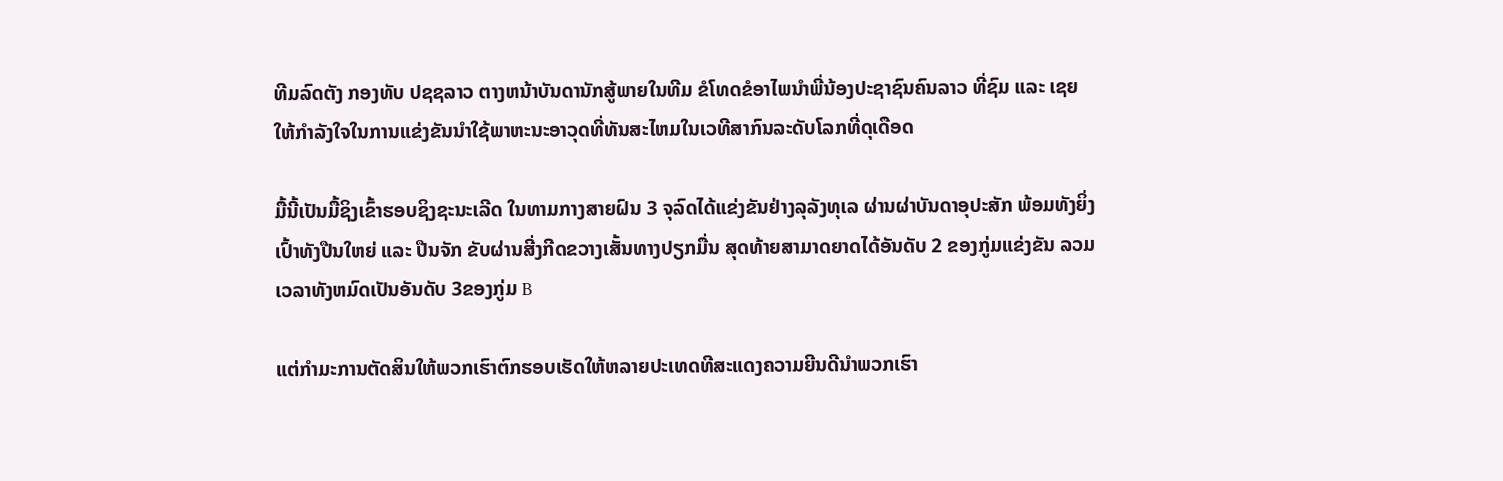ທີມລົດຕັງ ກອງທັບ ປຊຊລາວ ຕາງຫນ້າບັນດານັກສູ້ພາຍໃນທີມ ຂໍໂທດຂໍອາໄພນຳພີ່ນ້ອງປະຊາຊົນຄົນລາວ ທີ່ຊົມ ແລະ ເຊຍໃຫ້ກຳລັງໃຈໃນການແຂ່ງຂັນນຳໃຊ້ພາຫະນະອາວຸດທີ່ທັນສະໄຫມໃນເວທີສາກົນລະດັບໂລກທີ່ດຸເດືອດ

ມື້ນີ້ເປັນມື້ຊິງເຂົ້າຮອບຊິງຊະນະເລີດ ໃນທາມກາງສາຍຝົນ 3 ຈຸລົດໄດ້ແຂ່ງຂັນຢ່າງລຸລັງທຸເລ ຜ່ານຜ່າບັນດາອຸປະສັກ ພ້ອມທັງຍິ່ງເປົ້າທັງປືນໃຫຍ່ ແລະ ປືນຈັກ ຂັບຜ່ານສີ່ງກີດຂວາງເສັ້ນທາງປຽກມື່ນ ສຸດທ້າຍສາມາດຍາດໄດ້ອັນດັບ 2 ຂອງກູ່ມແຂ່ງຂັນ ລວມເວລາທັງຫມົດເປັນອັນດັບ 3ຂອງກູ່ມ B

ແຕ່ກຳມະການຕັດສິນໃຫ້ພວກເຮົາຕົກຮອບເຮັດໃຫ້ຫລາຍປະເທດທີສະແດງຄວາມຍີນດີນຳພວກເຮົາ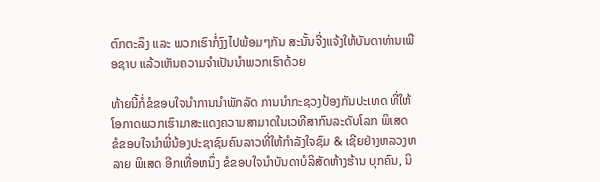ຕົກຕະລຶງ ແລະ ພວກເຮົາກໍ່ງົງໄປພ້ອມໆກັນ ສະນັ້ນຈີ່ງແຈ້ງໃຫ້ບັນດາທ່ານເພືອຊາບ ແລ້ວເຫັນຄວາມຈໍາເປັນນຳພວກເຮົາດ້ວຍ

ທ້າຍນີ້ກໍ່ຂໍຂອບໃຈນຳການນຳພັກລັດ ການນຳກະຊວງປ້ອງກັນປະເທດ ທີ່ໃຫ້ໂອກາດພວກເຮົາມາສະແດງຄວາມສາມາດໃນເວທີສາກົນລະດັບໂລກ ພິເສດ ຂໍຂອບໃຈນຳພີ່ນ້ອງປະຊາຊົນຄົນລາວທີ່ໃຫ້ກຳລັງໃຈຊົມ & ເຊີຍຢ່າງຫລວງຫລາຍ ພິເສດ ອີກເທື່ອຫນຶ່ງ ຂໍຂອບໃຈນຳບັນດາບໍລິສັດຫ້າງຮ້ານ ບຸກຄົນ, ນິ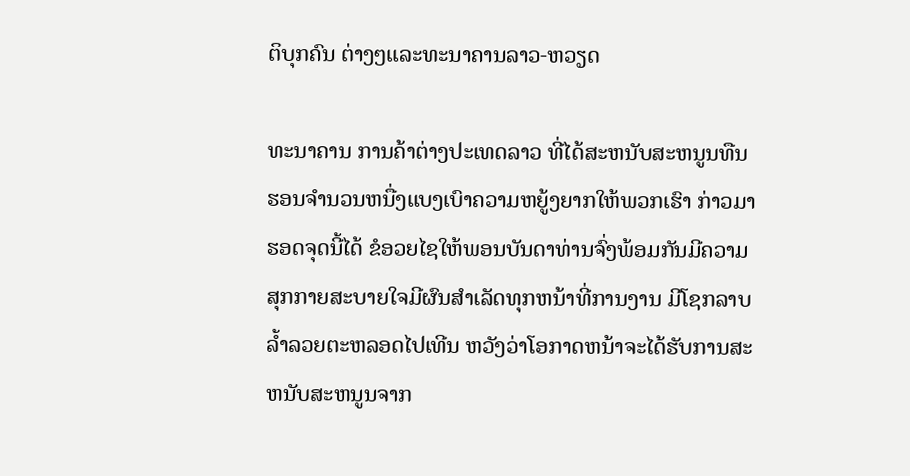ຕິບຸກຄົນ ຕ່າງໆແລະທະນາຄານລາວ-ຫວຽດ

ທະນາຄານ ການຄ້າຕ່າງປະເທດລາວ ທີ່ໄດ້ສະຫນັບສະຫນູນທືນຮອນຈຳນວນຫນື່ງແບງເບົາຄວາມຫຍູ້ງຍາກໃຫ້ພວກເຮົາ ກ່າວມາຮອດຈຸດນີ້ໄດ້ ຂໍອວຍໄຊໃຫ້ພອນບັນດາທ່ານຈົ່ງພ້ອມກັນມີຄວາມສຸກກາຍສະບາຍໃຈມີຜົນສຳເລັດທຸກຫນ້າທີ່ການງານ ມີໂຊກລາບລໍ້າລວຍຕະຫລອດໄປເທີນ ຫວັງວ່າໂອກາດຫນ້າຈະໄດ້ຮັບການສະຫນັບສະຫນູນຈາກ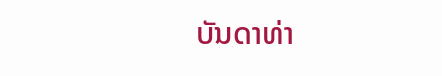ບັນດາທ່າ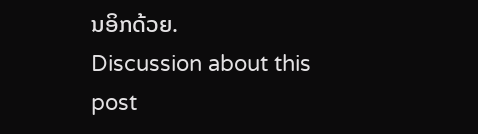ນອິກດ້ວຍ.
Discussion about this post